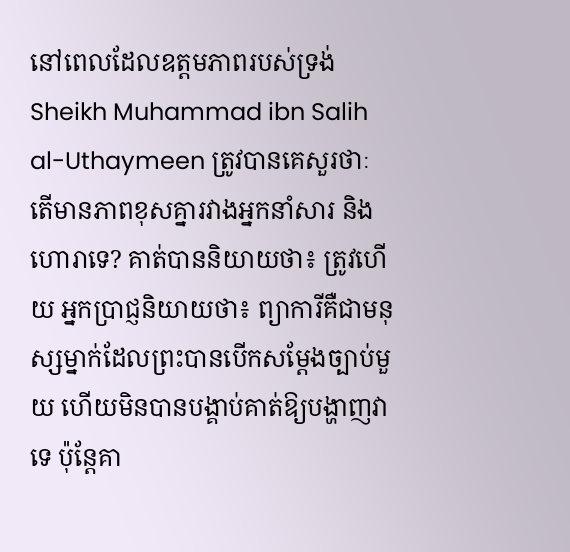នៅពេលដែលឧត្តមភាពរបស់ទ្រង់ Sheikh Muhammad ibn Salih al-Uthaymeen ត្រូវបានគេសួរថាៈ តើមានភាពខុសគ្នារវាងអ្នកនាំសារ និងហោរាទេ? គាត់បាននិយាយថា៖ ត្រូវហើយ អ្នកប្រាជ្ញនិយាយថា៖ ព្យាការីគឺជាមនុស្សម្នាក់ដែលព្រះបានបើកសម្តែងច្បាប់មួយ ហើយមិនបានបង្គាប់គាត់ឱ្យបង្ហាញវាទេ ប៉ុន្តែគា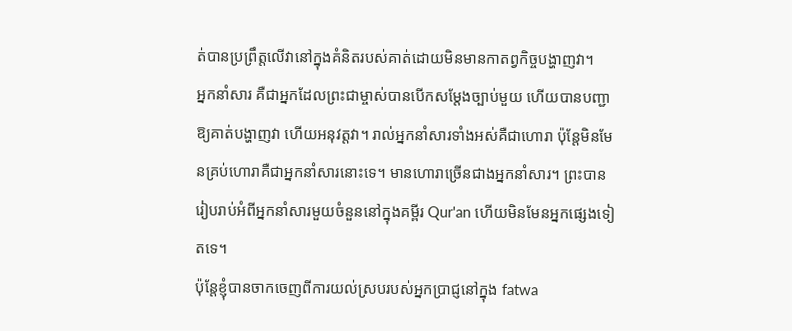ត់បានប្រព្រឹត្តលើវានៅក្នុងគំនិតរបស់គាត់ដោយមិនមានកាតព្វកិច្ចបង្ហាញវា។
អ្នកនាំសារ គឺជាអ្នកដែលព្រះជាម្ចាស់បានបើកសម្តែងច្បាប់មួយ ហើយបានបញ្ជាឱ្យគាត់បង្ហាញវា ហើយអនុវត្តវា។ រាល់អ្នកនាំសារទាំងអស់គឺជាហោរា ប៉ុន្តែមិនមែនគ្រប់ហោរាគឺជាអ្នកនាំសារនោះទេ។ មានហោរាច្រើនជាងអ្នកនាំសារ។ ព្រះបានរៀបរាប់អំពីអ្នកនាំសារមួយចំនួននៅក្នុងគម្ពីរ Qur'an ហើយមិនមែនអ្នកផ្សេងទៀតទេ។
ប៉ុន្តែខ្ញុំបានចាកចេញពីការយល់ស្របរបស់អ្នកប្រាជ្ញនៅក្នុង fatwa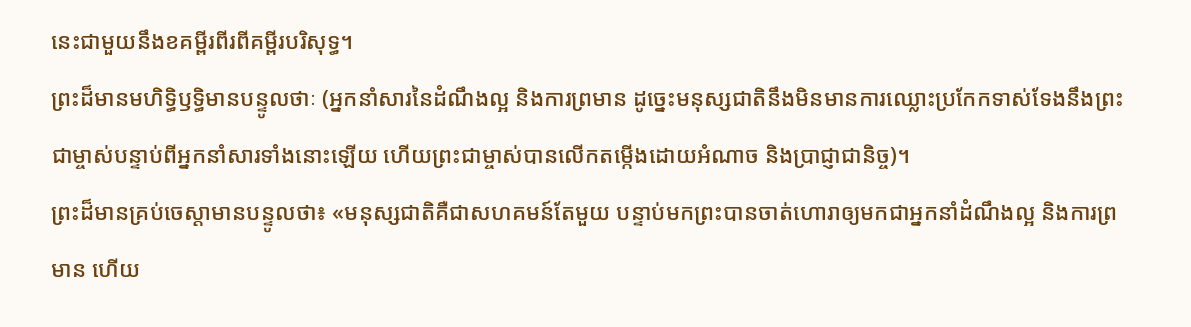នេះជាមួយនឹងខគម្ពីរពីរពីគម្ពីរបរិសុទ្ធ។
ព្រះដ៏មានមហិទ្ធិឫទ្ធិមានបន្ទូលថាៈ (អ្នកនាំសារនៃដំណឹងល្អ និងការព្រមាន ដូច្នេះមនុស្សជាតិនឹងមិនមានការឈ្លោះប្រកែកទាស់ទែងនឹងព្រះជាម្ចាស់បន្ទាប់ពីអ្នកនាំសារទាំងនោះឡើយ ហើយព្រះជាម្ចាស់បានលើកតម្កើងដោយអំណាច និងប្រាជ្ញាជានិច្ច)។
ព្រះដ៏មានគ្រប់ចេស្តាមានបន្ទូលថា៖ «មនុស្សជាតិគឺជាសហគមន៍តែមួយ បន្ទាប់មកព្រះបានចាត់ហោរាឲ្យមកជាអ្នកនាំដំណឹងល្អ និងការព្រមាន ហើយ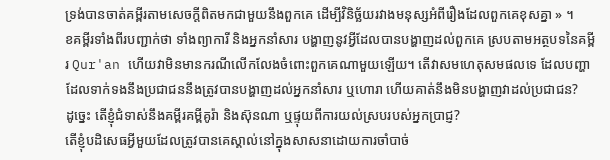ទ្រង់បានចាត់គម្ពីរតាមសេចក្ដីពិតមកជាមួយនឹងពួកគេ ដើម្បីវិនិច្ឆ័យរវាងមនុស្សអំពីរឿងដែលពួកគេខុសគ្នា » ។
ខគម្ពីរទាំងពីរបញ្ជាក់ថា ទាំងព្យាការី និងអ្នកនាំសារ បង្ហាញនូវអ្វីដែលបានបង្ហាញដល់ពួកគេ ស្របតាមអត្ថបទនៃគម្ពីរ Qur'an ហើយវាមិនមានករណីលើកលែងចំពោះពួកគេណាមួយឡើយ។ តើវាសមហេតុសមផលទេ ដែលបញ្ហាដែលទាក់ទងនឹងប្រជាជននឹងត្រូវបានបង្ហាញដល់អ្នកនាំសារ ឬហោរា ហើយគាត់នឹងមិនបង្ហាញវាដល់ប្រជាជន?
ដូច្នេះ តើខ្ញុំជំទាស់នឹងគម្ពីរគម្ពីគូរ៉ា និងស៊ុនណា ឬផ្ទុយពីការយល់ស្របរបស់អ្នកប្រាជ្ញ?
តើខ្ញុំបដិសេធអ្វីមួយដែលត្រូវបានគេស្គាល់នៅក្នុងសាសនាដោយការចាំបាច់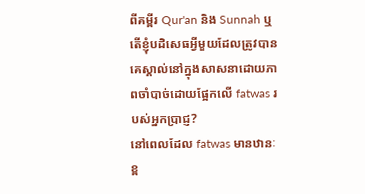ពីគម្ពីរ Qur'an និង Sunnah ឬតើខ្ញុំបដិសេធអ្វីមួយដែលត្រូវបានគេស្គាល់នៅក្នុងសាសនាដោយភាពចាំបាច់ដោយផ្អែកលើ fatwas របស់អ្នកប្រាជ្ញ?
នៅពេលដែល fatwas មានឋានៈខ្ព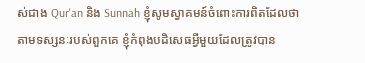ស់ជាង Qur'an និង Sunnah ខ្ញុំសូមស្វាគមន៍ចំពោះការពិតដែលថា តាមទស្សនៈរបស់ពួកគេ ខ្ញុំកំពុងបដិសេធអ្វីមួយដែលត្រូវបាន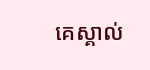គេស្គាល់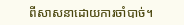ពីសាសនាដោយការចាំបាច់។